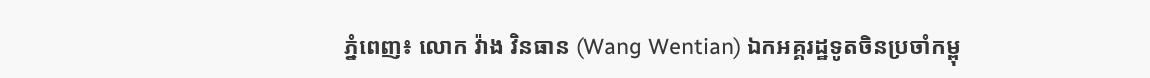ភ្នំពេញ៖ លោក វ៉ាង វិនធាន (Wang Wentian) ឯកអគ្គរដ្ឋទូតចិនប្រចាំកម្ពុ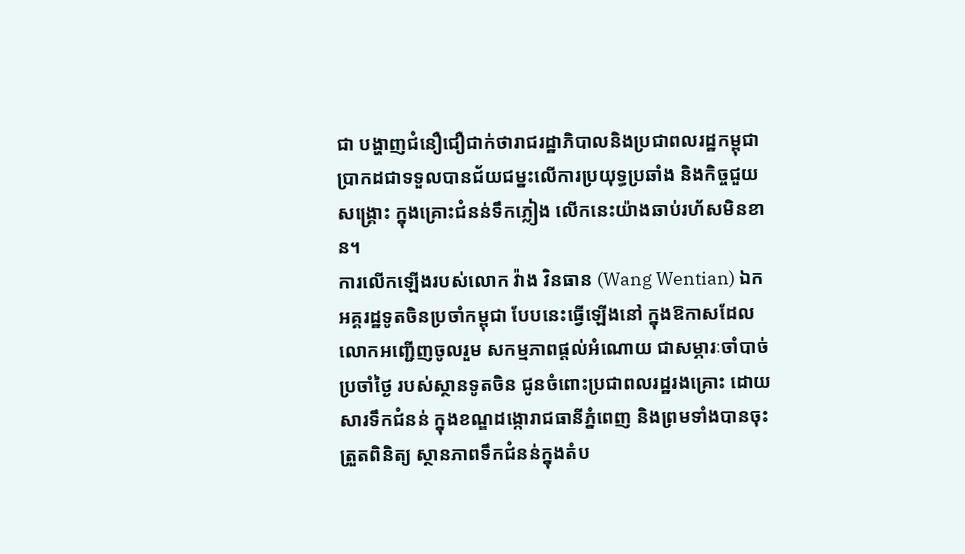ជា បង្ហាញជំនឿជឿជាក់ថារាជរដ្ឋាភិបាលនិងប្រជាពលរដ្ឋកម្ពុជា ប្រាកដជាទទួលបានជ័យជម្នះលើការប្រយុទ្ធប្រឆាំង និងកិច្ចជួយសង្គ្រោះ ក្នុងគ្រោះជំនន់ទឹកភ្លៀង លើកនេះយ៉ាងឆាប់រហ័សមិនខាន។
ការលើកឡើងរបស់លោក វ៉ាង វិនធាន (Wang Wentian) ឯកអគ្គរដ្ឋទូតចិនប្រចាំកម្ពុជា បែបនេះធ្វើឡើងនៅ ក្នុងឱកាសដែលលោកអញ្ជើញចូលរួម សកម្មភាពផ្ដល់អំណោយ ជាសម្ភារៈចាំបាច់ប្រចាំថ្ងៃ របស់ស្ថានទូតចិន ជូនចំពោះប្រជាពលរដ្ឋរងគ្រោះ ដោយសារទឹកជំនន់ ក្នុងខណ្ឌដង្កោរាជធានីភ្នំពេញ និងព្រមទាំងបានចុះត្រួតពិនិត្យ ស្ថានភាពទឹកជំនន់ក្នុងតំប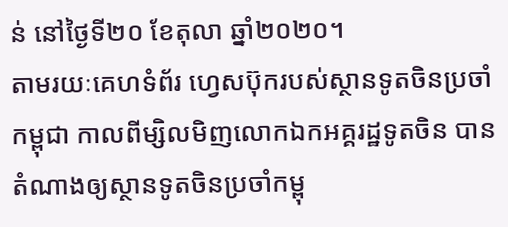ន់ នៅថ្ងៃទី២០ ខែតុលា ឆ្នាំ២០២០។
តាមរយៈគេហទំព័រ ហ្វេសប៊ុករបស់ស្ថានទូតចិនប្រចាំកម្ពុជា កាលពីម្សិលមិញលោកឯកអគ្គរដ្ឋទូតចិន បានតំណាងឲ្យស្ថានទូតចិនប្រចាំកម្ពុ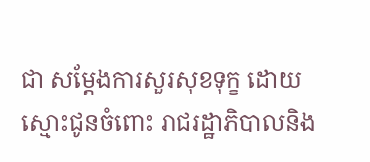ជា សម្តែងការសួរសុខទុក្ខ ដោយស្មោះជូនចំពោះ រាជរដ្ឋាភិបាលនិង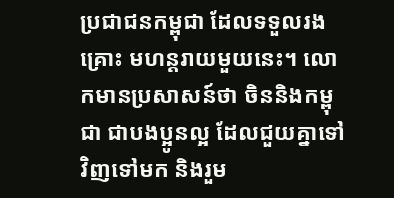ប្រជាជនកម្ពុជា ដែលទទួលរងគ្រោះ មហន្តរាយមួយនេះ។ លោកមានប្រសាសន៍ថា ចិននិងកម្ពុជា ជាបងប្អូនល្អ ដែលជួយគ្នាទៅវិញទៅមក និងរួម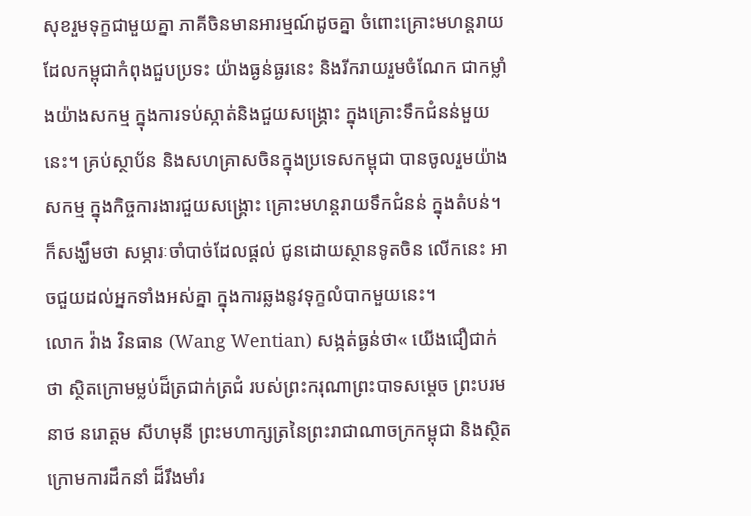សុខរួមទុក្ខជាមួយគ្នា ភាគីចិនមានអារម្មណ៍ដូចគ្នា ចំពោះគ្រោះមហន្តរាយ ដែលកម្ពុជាកំពុងជួបប្រទះ យ៉ាងធ្ងន់ធ្ងរនេះ និងរីករាយរួមចំណែក ជាកម្លាំងយ៉ាងសកម្ម ក្នុងការទប់ស្កាត់និងជួយសង្គ្រោះ ក្នុងគ្រោះទឹកជំនន់មួយនេះ។ គ្រប់ស្ថាប័ន និងសហគ្រាសចិនក្នុងប្រទេសកម្ពុជា បានចូលរួមយ៉ាងសកម្ម ក្នុងកិច្ចការងារជួយសង្គ្រោះ គ្រោះមហន្តរាយទឹកជំនន់ ក្នុងតំបន់។ ក៏សង្ឃឹមថា សម្ភារៈចាំបាច់ដែលផ្តល់ ជូនដោយស្ថានទូតចិន លើកនេះ អាចជួយដល់អ្នកទាំងអស់គ្នា ក្នុងការឆ្លងនូវទុក្ខលំបាកមួយនេះ។
លោក វ៉ាង វិនធាន (Wang Wentian) សង្កត់ធ្ងន់ថា« យើងជឿជាក់ថា ស្ថិតក្រោមម្លប់ដ៏ត្រជាក់ត្រជំ របស់ព្រះករុណាព្រះបាទសម្តេច ព្រះបរមនាថ នរោត្តម សីហមុនី ព្រះមហាក្សត្រនៃព្រះរាជាណាចក្រកម្ពុជា និងស្ថិតក្រោមការដឹកនាំ ដ៏រឹងមាំរ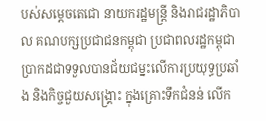បស់សម្ដេចតេជោ នាយករដ្ឋមន្រ្តី និងរាជរដ្ឋាភិបាល គណបក្សប្រជាជនកម្ពុជា ប្រជាពលរដ្ឋកម្ពុជា ប្រាកដជាទទួលបានជ័យជម្នះលើការប្រយុទ្ធប្រឆាំង និងកិច្ចជួយសង្គ្រោះ ក្នុងគ្រោះទឹកជំនន់ លើក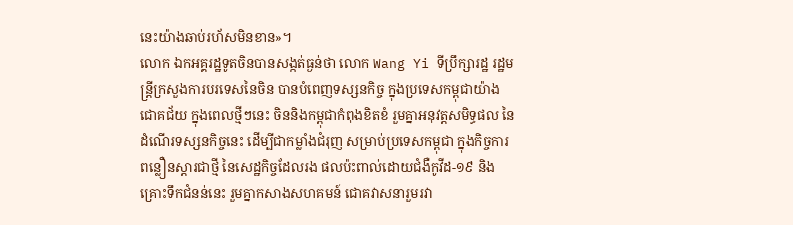នេះយ៉ាងឆាប់រហ័សមិនខាន»។
លោក ឯកអគ្គរដ្ឋទូតចិនបានសង្កត់ធ្ងន់ថា លោក Wang Yi ទីប្រឹក្សារដ្ឋ រដ្ឋមន្រ្តីក្រសួងការបរទេសនៃចិន បានបំពេញទស្សនកិច្ច ក្នុងប្រទេសកម្ពុជាយ៉ាងជោគជ័យ ក្នុងពេលថ្មីៗនេះ ចិននិងកម្ពុជាកំពុងខិតខំ រួមគ្នាអនុវត្តសមិទ្ធផល នៃដំណើរទស្សនកិច្ចនេះ ដើម្បីជាកម្លាំងជំរុញ សម្រាប់ប្រទេសកម្ពុជា ក្នុងកិច្ចការពន្លឿនស្តារជាថ្មី នៃសេដ្ឋកិច្ចដែលរង ផលប៉ះពាល់ដោយជំងឺកូវីដ-១៩ និងគ្រោះទឹកជំនន់នេះ រួមគ្នាកសាងសហគមន៍ ជោគវាសនារួមរវា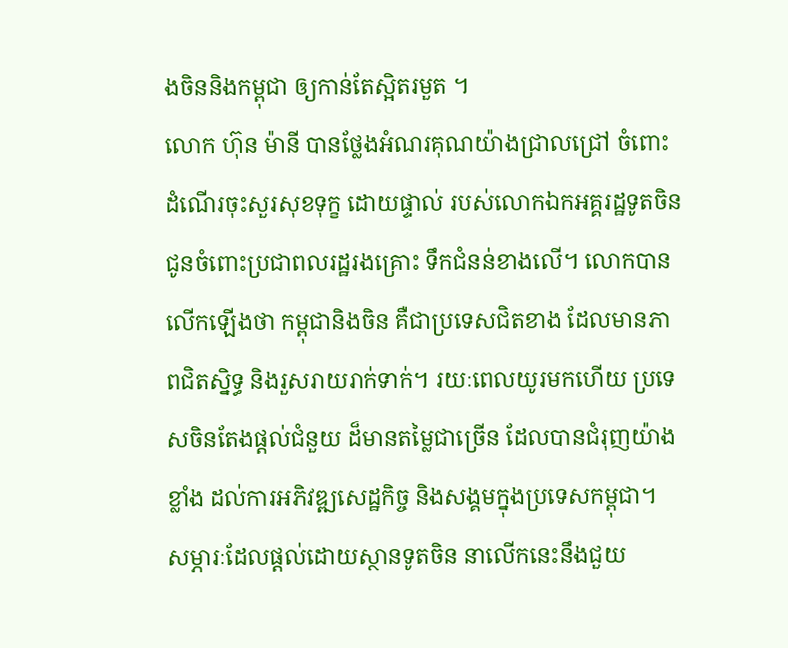ងចិននិងកម្ពុជា ឲ្យកាន់តែស្អិតរមួត ។
លោក ហ៊ុន ម៉ានី បានថ្លែងអំណរគុណយ៉ាងជ្រាលជ្រៅ ចំពោះដំណើរចុះសួរសុខទុក្ខ ដោយផ្ទាល់ របស់លោកឯកអគ្គរដ្ឋទូតចិន ជូនចំពោះប្រជាពលរដ្ឋរងគ្រោះ ទឹកជំនន់ខាងលើ។ លោកបានលើកឡើងថា កម្ពុជានិងចិន គឺជាប្រទេសជិតខាង ដែលមានភាពជិតស្និទ្ធ និងរួសរាយរាក់ទាក់។ រយៈពេលយូរមកហើយ ប្រទេសចិនតែងផ្តល់ជំនួយ ដ៏មានតម្លៃជាច្រើន ដែលបានជំរុញយ៉ាងខ្លាំង ដល់ការអភិវឌ្ឍសេដ្ឋកិច្ច និងសង្គមក្នុងប្រទេសកម្ពុជា។
សម្ភារៈដែលផ្តល់ដោយស្ថានទូតចិន នាលើកនេះនឹងជួយ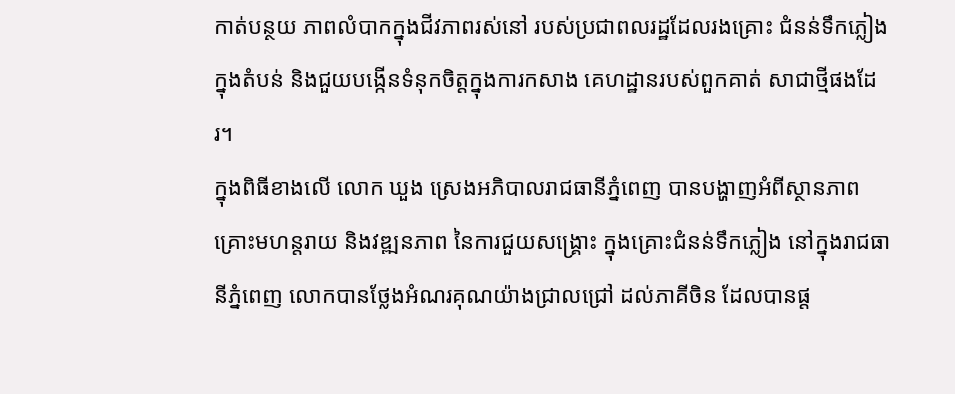កាត់បន្ថយ ភាពលំបាកក្នុងជីវភាពរស់នៅ របស់ប្រជាពលរដ្ឋដែលរងគ្រោះ ជំនន់ទឹកភ្លៀងក្នុងតំបន់ និងជួយបង្កើនទំនុកចិត្តក្នុងការកសាង គេហដ្ឋានរបស់ពួកគាត់ សាជាថ្មីផងដែរ។
ក្នុងពិធីខាងលើ លោក ឃួង ស្រេងអភិបាលរាជធានីភ្នំពេញ បានបង្ហាញអំពីស្ថានភាព គ្រោះមហន្តរាយ និងវឌ្ឍនភាព នៃការជួយសង្គ្រោះ ក្នុងគ្រោះជំនន់ទឹកភ្លៀង នៅក្នុងរាជធានីភ្នំពេញ លោកបានថ្លែងអំណរគុណយ៉ាងជ្រាលជ្រៅ ដល់ភាគីចិន ដែលបានផ្ត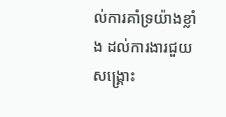ល់ការគាំទ្រយ៉ាងខ្លាំង ដល់ការងារជួយសង្គ្រោះ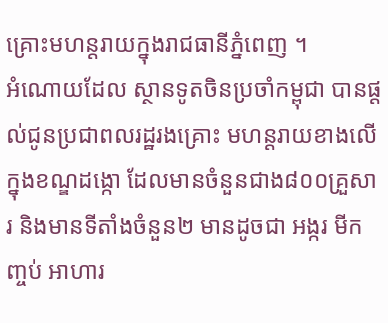គ្រោះមហន្តរាយក្នុងរាជធានីភ្នំពេញ ។
អំណោយដែល ស្ថានទូតចិនប្រចាំកម្ពុជា បានផ្តល់ជូនប្រជាពលរដ្ឋរងគ្រោះ មហន្តរាយខាងលើក្នុងខណ្ឌដង្កោ ដែលមានចំនួនជាង៨០០គ្រួសារ និងមានទីតាំងចំនួន២ មានដូចជា អង្ករ មីកញ្ចប់ អាហារ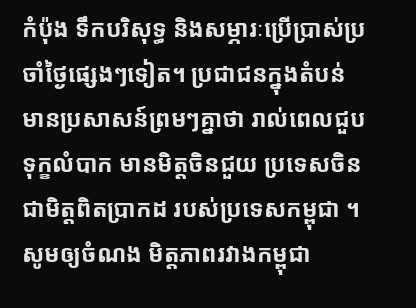កំប៉ុង ទឹកបរិសុទ្ធ និងសម្ភារៈប្រើប្រាស់ប្រចាំថ្ងៃផ្សេងៗទៀត។ ប្រជាជនក្នុងតំបន់ មានប្រសាសន៍ព្រមៗគ្នាថា រាល់ពេលជួបទុក្ខលំបាក មានមិត្តចិនជួយ ប្រទេសចិនជាមិត្តពិតប្រាកដ របស់ប្រទេសកម្ពុជា ។
សូមឲ្យចំណង មិត្តភាពរវាងកម្ពុជា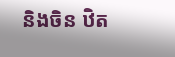និងចិន ឋិត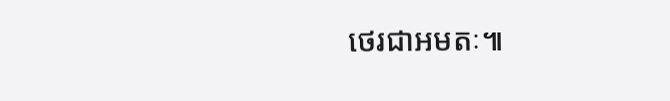ថេរជាអមតៈ៕